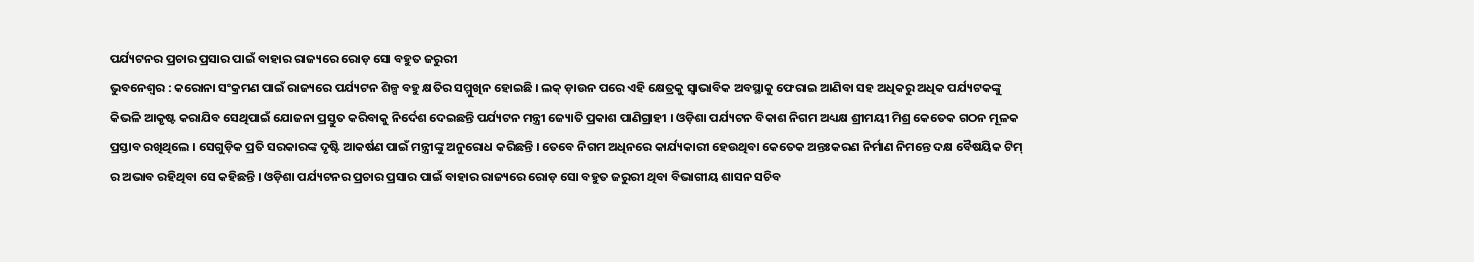ପର୍ଯ୍ୟଟନର ପ୍ରଚାର ପ୍ରସାର ପାଇଁ ବାହାର ରାଜ୍ୟରେ ରୋଡ଼ ସୋ ବହୁତ ଜରୁରୀ
ଭୁବନେଶ୍ୱର : କରୋନା ସଂକ୍ରମଣ ପାଇଁ ରାଜ୍ୟରେ ପର୍ଯ୍ୟଟନ ଶିଳ୍ପ ବହୁ କ୍ଷତିର ସମ୍ମୁଖିନ ହୋଇଛି । ଲକ୍ ଡ଼ାଉନ ପରେ ଏହି କ୍ଷେତ୍ରକୁ ସ୍ୱାଭାବିକ ଅବସ୍ଥାକୁ ଫେରାଇ ଆଣିବା ସହ ଅଧିକରୁ ଅଧିକ ପର୍ଯ୍ୟଟକଙ୍କୁ କିଭଳି ଆକୃଷ୍ଟ କରାଯିବ ସେଥିପାଇଁ ଯୋଜନା ପ୍ରସ୍ତୁତ କରିବାକୁ ନିର୍ଦେଶ ଦେଇଛନ୍ତି ପର୍ଯ୍ୟଟନ ମନ୍ତ୍ରୀ ଜ୍ୟୋତି ପ୍ରକାଶ ପାଣିଗ୍ରାହୀ । ଓଡ଼ିଶା ପର୍ଯ୍ୟଟନ ବିକାଶ ନିଗମ ଅଧ୍ୟକ୍ଷ ଶ୍ରୀମୟୀ ମିଶ୍ର କେତେକ ଗଠନ ମୂଳକ ପ୍ରସ୍ତାବ ରଖିଥିଲେ । ସେଗୁଡ଼ିକ ପ୍ରତି ସରକାରଙ୍କ ଦୃଷ୍ଟି ଆକର୍ଷଣ ପାଇଁ ମନ୍ତ୍ରୀଙ୍କୁ ଅନୁରୋଧ କରିଛନ୍ତି । ତେବେ ନିଗମ ଅଧିନରେ କାର୍ଯ୍ୟକାରୀ ହେଉଥିବା କେତେକ ଅନ୍ତଃକରଣ ନିର୍ମାଣ ନିମନ୍ତେ ଦକ୍ଷ ବୈଷୟିକ ଟିମ୍ ର ଅଭାବ ରହିଥିବା ସେ କହିଛନ୍ତି । ଓଡ଼ିଶା ପର୍ଯ୍ୟଟନର ପ୍ରଚାର ପ୍ରସାର ପାଇଁ ବାହାର ରାଜ୍ୟରେ ରୋଡ଼ ସୋ ବହୁତ ଜରୁରୀ ଥିବା ବିଭାଗୀୟ ଶାସନ ସଚିବ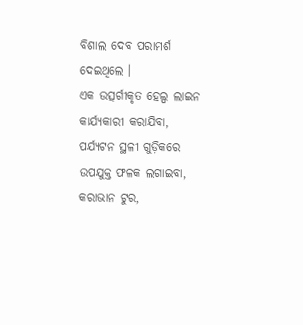ବିଶାଲ ଦେବ ପରାମର୍ଶ ଦେଇଥିଲେ ।
ଏକ ଉତ୍ସର୍ଗୀକୃତ ହେଲ୍ପ ଲାଇନ କାର୍ଯ୍ୟକାରୀ କରାଯିବା, ପର୍ଯ୍ୟଟନ ସ୍ଥଳୀ ଗୁଡ଼ିକରେ ଉପଯୁକ୍ତ ଫଳକ ଲଗାଇବା, କରାଭାନ ଟୁର,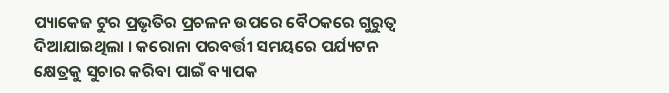ପ୍ୟାକେଜ ଟୁର ପ୍ରଭୃତିର ପ୍ରଚଳନ ଉପରେ ବୈଠକରେ ଗୁରୁତ୍ୱ ଦିଆଯାଇଥିଲା । କରୋନା ପରବର୍ତ୍ତୀ ସମୟରେ ପର୍ଯ୍ୟଟନ କ୍ଷେତ୍ରକୁ ସୁଚାର କରିବା ପାଇଁ ବ୍ୟାପକ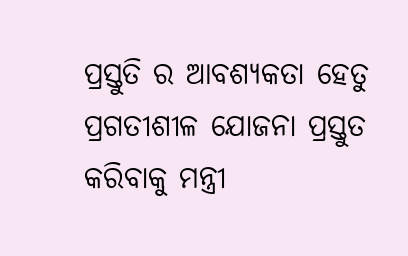ପ୍ରସ୍ତୁତି ର ଆବଶ୍ୟକତା ହେତୁ ପ୍ରଗତୀଶୀଳ ଯୋଜନା ପ୍ରସ୍ତୁତ କରିବାକୁ ମନ୍ତ୍ରୀ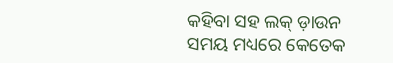କହିବା ସହ ଲକ୍ ଡ଼ାଉନ ସମୟ ମଧ୍ୟରେ କେତେକ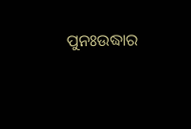ପୁନଃଉଦ୍ଧାର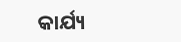କାର୍ଯ୍ୟ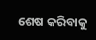ଶେଷ କରିବାକୁ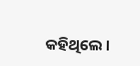କହିଥିଲେ ।